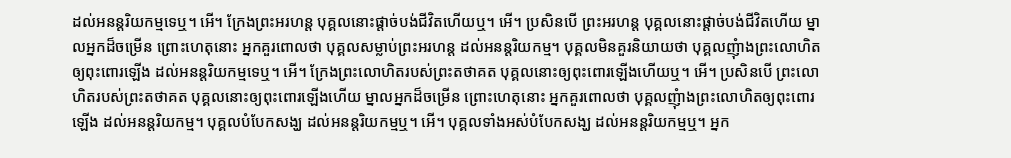ដល់អនន្តរិយកម្មទេឬ។ អើ។ ក្រែងព្រះអរហន្ត បុគ្គលនោះផ្តាច់បង់ជីវិតហើយឬ។ អើ។ ប្រសិនបើ ព្រះអរហន្ត បុគ្គលនោះផ្តាច់បង់ជីវិតហើយ ម្នាលអ្នកដ៏ចម្រើន ព្រោះហេតុនោះ អ្នកគួរពោលថា បុគ្គលសម្លាប់ព្រះអរហន្ត ដល់អនន្តរិយកម្ម។ បុគ្គលមិនគួរនិយាយថា បុគ្គលញុំាងព្រះលោហិតឲ្យពុះពោរឡើង ដល់អនន្តរិយកម្មទេឬ។ អើ។ ក្រែងព្រះលោហិតរបស់ព្រះតថាគត បុគ្គលនោះឲ្យពុះពោរឡើងហើយឬ។ អើ។ ប្រសិនបើ ព្រះលោហិតរបស់ព្រះតថាគត បុគ្គលនោះឲ្យពុះពោរឡើងហើយ ម្នាលអ្នកដ៏ចម្រើន ព្រោះហេតុនោះ អ្នកគួរពោលថា បុគ្គលញុំាងព្រះលោហិតឲ្យពុះពោរឡើង ដល់អនន្តរិយកម្ម។ បុគ្គលបំបែកសង្ឃ ដល់អនន្តរិយកម្មឬ។ អើ។ បុគ្គលទាំងអស់បំបែកសង្ឃ ដល់អនន្តរិយកម្មឬ។ អ្នក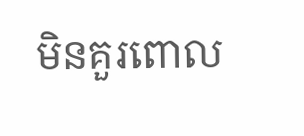មិនគួរពោល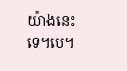យ៉ាងនេះទេ។បេ។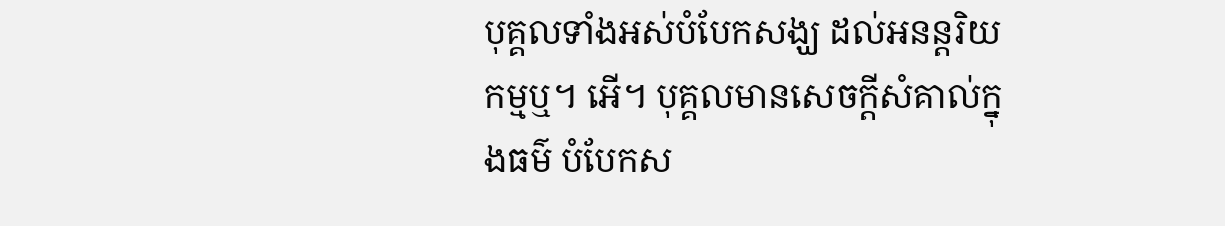បុគ្គលទាំងអស់បំបែកសង្ឃ ដល់អនន្តរិយកម្មឬ។ អើ។ បុគ្គលមានសេចក្តីសំគាល់ក្នុងធម៌ បំបែកស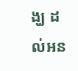ង្ឃ ដល់អន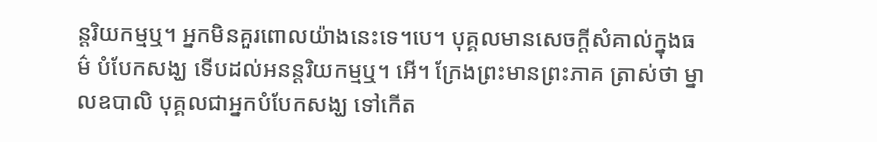ន្តរិយកម្មឬ។ អ្នកមិនគួរពោលយ៉ាងនេះទេ។បេ។ បុគ្គលមានសេចក្តីសំគាល់ក្នុងធម៌ បំបែកសង្ឃ ទើបដល់អនន្តរិយកម្មឬ។ អើ។ ក្រែងព្រះមានព្រះភាគ ត្រាស់ថា ម្នាលឧបាលិ បុគ្គលជាអ្នកបំបែកសង្ឃ ទៅកើត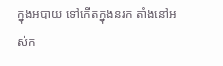ក្នុងអបាយ ទៅកើតក្នុងនរក តាំងនៅអស់ក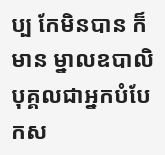ប្ប កែមិនបាន ក៏មាន ម្នាលឧបាលិ បុគ្គលជាអ្នកបំបែកស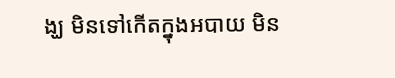ង្ឃ មិនទៅកើតក្នុងអបាយ មិន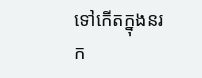ទៅកើតក្នុងនរក